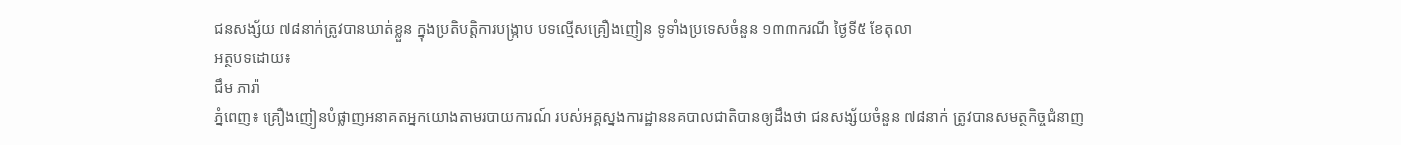ជនសង្ស័យ ៧៨នាក់ត្រូវបានឃាត់ខ្លួន ក្នុងប្រតិបត្តិការបង្ក្រាប បទល្មើសគ្រឿងញៀន ទូទាំងប្រទេសចំនួន ១៣៣ករណី ថ្ងៃទី៥ ខែតុលា
អត្ថបទដោយ៖
ជឹម ភារ៉ា
ភ្នំពេញ៖ គ្រឿងញៀនបំផ្លាញអនាគតអ្នកយោងតាមរបាយការណ៍ របស់អគ្គស្នងការដ្ឋាននគបាលជាតិបានឲ្យដឹងថា ជនសង្ស័យចំនួន ៧៨នាក់ ត្រូវបានសមត្ថកិច្ចជំនាញ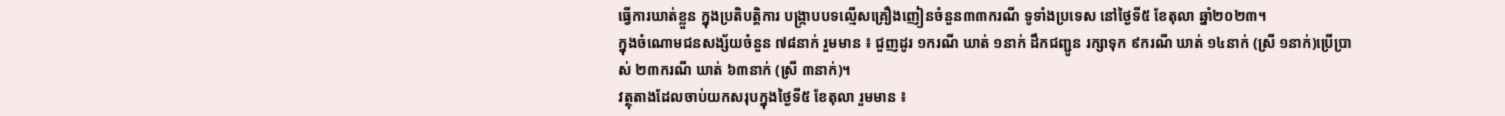ធ្វេីការឃាត់ខ្លួន ក្នុងប្រតិបត្តិការ បង្ក្រាបបទល្មើសគ្រឿងញៀនចំនួន៣៣ករណី ទូទាំងប្រទេស នៅថ្ងៃទី៥ ខែតុលា ឆ្នាំ២០២៣។
ក្នុងចំណោមជនសង្ស័យចំនួន ៧៨នាក់ រួមមាន ៖ ជួញដូរ ១ករណី ឃាត់ ១នាក់ ដឹកជញ្ជូន រក្សាទុក ៩ករណី ឃាត់ ១៤នាក់ (ស្រី ១នាក់)ប្រើប្រាស់ ២៣ករណី ឃាត់ ៦៣នាក់ (ស្រី ៣នាក់)។
វត្ថុតាងដែលចាប់យកសរុបក្នុងថ្ងៃទី៥ ខែតុលា រួមមាន ៖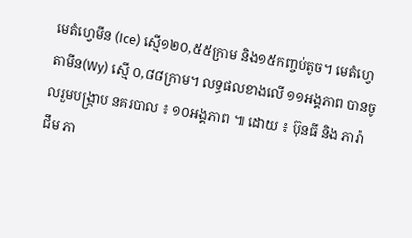មេតំហ្វេមីន (Ice) ស្មើ១២០,៥៥ក្រាម និង១៥កញ្ចប់តូច។ មេតំហ្វេតាមីន(Wy) ស្មើ ០,៨៨ក្រាម។ លទ្ធផលខាងលើ ១១អង្គភាព បានចូលរួមបង្ក្រាប នគរបាល ៖ ១០អង្គភាព ៕ ដោយ ៖ ប៊ុនធី និង ភារ៉ា
ជឹម ភា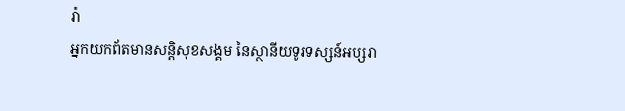រ៉ា
អ្នកយកព័តមានសន្តិសុខសង្គម នៃស្ថានីយទូរទស្សន៍អប្សរា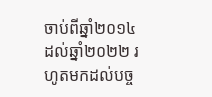ចាប់ពីឆ្នាំ២០១៤ ដល់ឆ្នាំ២០២២ រហូតមកដល់បច្ច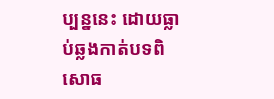ប្បន្ននេះ ដោយធ្លាប់ឆ្លងកាត់បទពិសោធ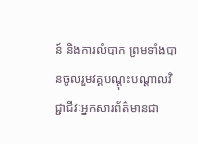ន៍ និងការលំបាក ព្រមទាំងបានចូលរួមវគ្គបណ្ដុះបណ្ដាលវិជ្ជាជីវៈអ្នកសារព័ត៌មានជា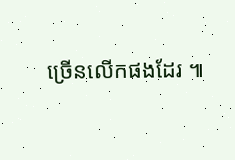ច្រើនលើកផងដែរ ៕